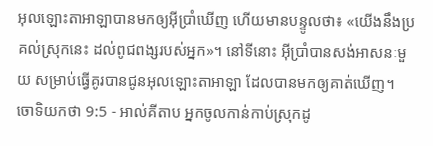អុលឡោះតាអាឡាបានមកឲ្យអ៊ីប្រាំឃើញ ហើយមានបន្ទូលថា៖ «យើងនឹងប្រគល់ស្រុកនេះ ដល់ពូជពង្សរបស់អ្នក»។ នៅទីនោះ អ៊ីប្រាំបានសង់អាសនៈមួយ សម្រាប់ធ្វើគូរបានជូនអុលឡោះតាអាឡា ដែលបានមកឲ្យគាត់ឃើញ។
ចោទិយកថា 9:5 - អាល់គីតាប អ្នកចូលកាន់កាប់ស្រុកដូ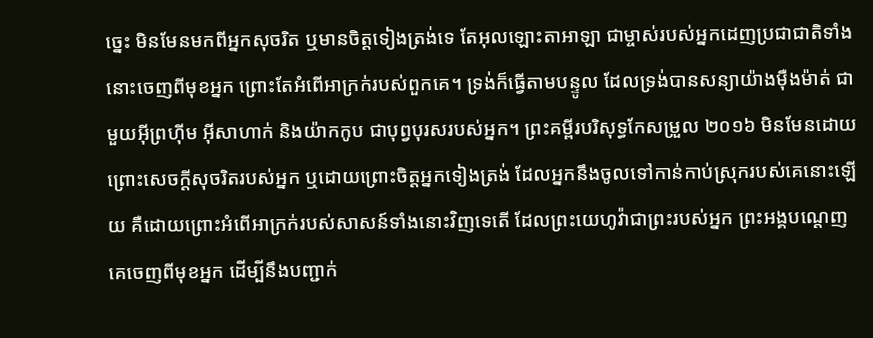ច្នេះ មិនមែនមកពីអ្នកសុចរិត ឬមានចិត្តទៀងត្រង់ទេ តែអុលឡោះតាអាឡា ជាម្ចាស់របស់អ្នកដេញប្រជាជាតិទាំងនោះចេញពីមុខអ្នក ព្រោះតែអំពើអាក្រក់របស់ពួកគេ។ ទ្រង់ក៏ធ្វើតាមបន្ទូល ដែលទ្រង់បានសន្យាយ៉ាងម៉ឺងម៉ាត់ ជាមួយអ៊ីព្រហ៊ីម អ៊ីសាហាក់ និងយ៉ាកកូប ជាបុព្វបុរសរបស់អ្នក។ ព្រះគម្ពីរបរិសុទ្ធកែសម្រួល ២០១៦ មិនមែនដោយព្រោះសេចក្ដីសុចរិតរបស់អ្នក ឬដោយព្រោះចិត្តអ្នកទៀងត្រង់ ដែលអ្នកនឹងចូលទៅកាន់កាប់ស្រុករបស់គេនោះឡើយ គឺដោយព្រោះអំពើអាក្រក់របស់សាសន៍ទាំងនោះវិញទេតើ ដែលព្រះយេហូវ៉ាជាព្រះរបស់អ្នក ព្រះអង្គបណ្តេញគេចេញពីមុខអ្នក ដើម្បីនឹងបញ្ជាក់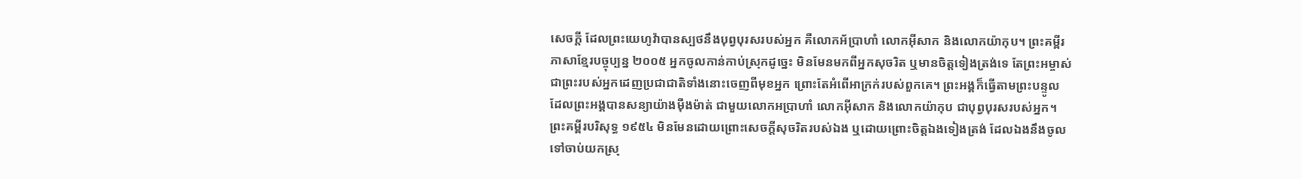សេចក្ដី ដែលព្រះយេហូវ៉ាបានស្បថនឹងបុព្វបុរសរបស់អ្នក គឺលោកអ័ប្រាហាំ លោកអ៊ីសាក និងលោកយ៉ាកុប។ ព្រះគម្ពីរភាសាខ្មែរបច្ចុប្បន្ន ២០០៥ អ្នកចូលកាន់កាប់ស្រុកដូច្នេះ មិនមែនមកពីអ្នកសុចរិត ឬមានចិត្តទៀងត្រង់ទេ តែព្រះអម្ចាស់ ជាព្រះរបស់អ្នកដេញប្រជាជាតិទាំងនោះចេញពីមុខអ្នក ព្រោះតែអំពើអាក្រក់របស់ពួកគេ។ ព្រះអង្គក៏ធ្វើតាមព្រះបន្ទូល ដែលព្រះអង្គបានសន្យាយ៉ាងម៉ឺងម៉ាត់ ជាមួយលោកអប្រាហាំ លោកអ៊ីសាក និងលោកយ៉ាកុប ជាបុព្វបុរសរបស់អ្នក។ ព្រះគម្ពីរបរិសុទ្ធ ១៩៥៤ មិនមែនដោយព្រោះសេចក្ដីសុចរិតរបស់ឯង ឬដោយព្រោះចិត្តឯងទៀងត្រង់ ដែលឯងនឹងចូលទៅចាប់យកស្រុ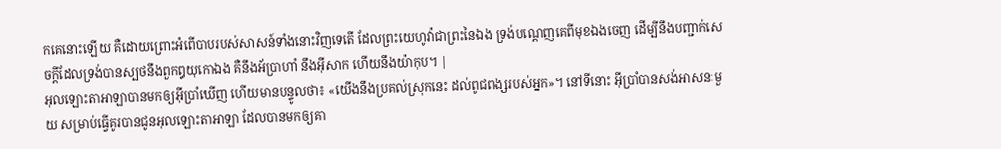កគេនោះឡើយ គឺដោយព្រោះអំពើបាបរបស់សាសន៍ទាំងនោះវិញទេតើ ដែលព្រះយេហូវ៉ាជាព្រះនៃឯង ទ្រង់បណ្តេញគេពីមុខឯងចេញ ដើម្បីនឹងបញ្ជាក់សេចក្ដីដែលទ្រង់បានស្បថនឹងពួកឰយុកោឯង គឺនឹងអ័ប្រាហាំ នឹងអ៊ីសាក ហើយនឹងយ៉ាកុប។ |
អុលឡោះតាអាឡាបានមកឲ្យអ៊ីប្រាំឃើញ ហើយមានបន្ទូលថា៖ «យើងនឹងប្រគល់ស្រុកនេះ ដល់ពូជពង្សរបស់អ្នក»។ នៅទីនោះ អ៊ីប្រាំបានសង់អាសនៈមួយ សម្រាប់ធ្វើគូរបានជូនអុលឡោះតាអាឡា ដែលបានមកឲ្យគា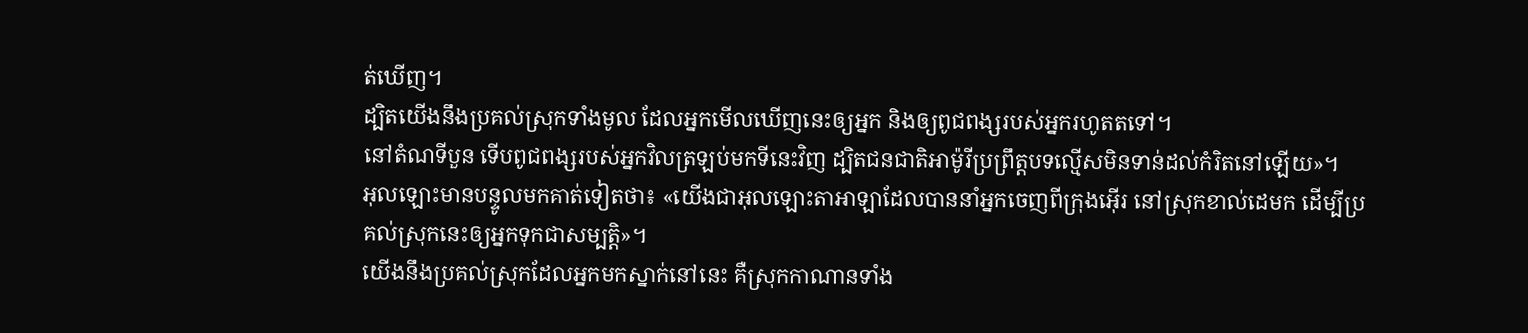ត់ឃើញ។
ដ្បិតយើងនឹងប្រគល់ស្រុកទាំងមូល ដែលអ្នកមើលឃើញនេះឲ្យអ្នក និងឲ្យពូជពង្សរបស់អ្នករហូតតទៅ។
នៅតំណទីបួន ទើបពូជពង្សរបស់អ្នកវិលត្រឡប់មកទីនេះវិញ ដ្បិតជនជាតិអាម៉ូរីប្រព្រឹត្តបទល្មើសមិនទាន់ដល់កំរិតនៅឡើយ»។
អុលឡោះមានបន្ទូលមកគាត់ទៀតថា៖ «យើងជាអុលឡោះតាអាឡាដែលបាននាំអ្នកចេញពីក្រុងអ៊ើរ នៅស្រុកខាល់ដេមក ដើម្បីប្រគល់ស្រុកនេះឲ្យអ្នកទុកជាសម្បត្តិ»។
យើងនឹងប្រគល់ស្រុកដែលអ្នកមកស្នាក់នៅនេះ គឺស្រុកកាណានទាំង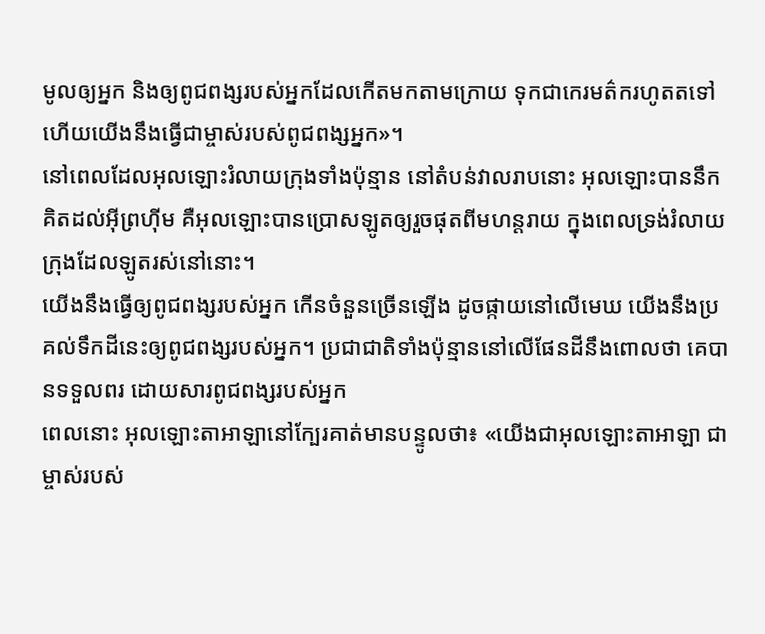មូលឲ្យអ្នក និងឲ្យពូជពង្សរបស់អ្នកដែលកើតមកតាមក្រោយ ទុកជាកេរមត៌ករហូតតទៅ ហើយយើងនឹងធ្វើជាម្ចាស់របស់ពូជពង្សអ្នក»។
នៅពេលដែលអុលឡោះរំលាយក្រុងទាំងប៉ុន្មាន នៅតំបន់វាលរាបនោះ អុលឡោះបាននឹកគិតដល់អ៊ីព្រហ៊ីម គឺអុលឡោះបានប្រោសឡូតឲ្យរួចផុតពីមហន្តរាយ ក្នុងពេលទ្រង់រំលាយក្រុងដែលឡូតរស់នៅនោះ។
យើងនឹងធ្វើឲ្យពូជពង្សរបស់អ្នក កើនចំនួនច្រើនឡើង ដូចផ្កាយនៅលើមេឃ យើងនឹងប្រគល់ទឹកដីនេះឲ្យពូជពង្សរបស់អ្នក។ ប្រជាជាតិទាំងប៉ុន្មាននៅលើផែនដីនឹងពោលថា គេបានទទួលពរ ដោយសារពូជពង្សរបស់អ្នក
ពេលនោះ អុលឡោះតាអាឡានៅក្បែរគាត់មានបន្ទូលថា៖ «យើងជាអុលឡោះតាអាឡា ជាម្ចាស់របស់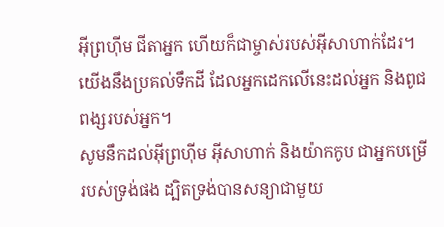អ៊ីព្រហ៊ីម ជីតាអ្នក ហើយក៏ជាម្ចាស់របស់អ៊ីសាហាក់ដែរ។ យើងនឹងប្រគល់ទឹកដី ដែលអ្នកដេកលើនេះដល់អ្នក និងពូជពង្សរបស់អ្នក។
សូមនឹកដល់អ៊ីព្រហ៊ីម អ៊ីសាហាក់ និងយ៉ាកកូប ជាអ្នកបម្រើរបស់ទ្រង់ផង ដ្បិតទ្រង់បានសន្យាជាមួយ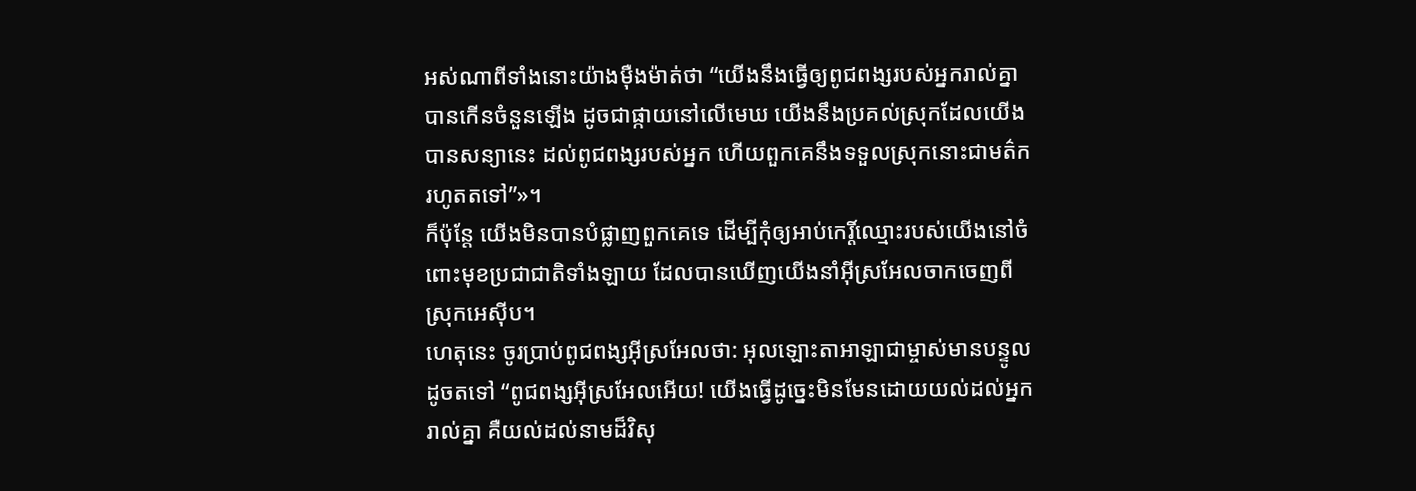អស់ណាពីទាំងនោះយ៉ាងម៉ឺងម៉ាត់ថា “យើងនឹងធ្វើឲ្យពូជពង្សរបស់អ្នករាល់គ្នា បានកើនចំនួនឡើង ដូចជាផ្កាយនៅលើមេឃ យើងនឹងប្រគល់ស្រុកដែលយើងបានសន្យានេះ ដល់ពូជពង្សរបស់អ្នក ហើយពួកគេនឹងទទួលស្រុកនោះជាមត៌ករហូតតទៅ”»។
ក៏ប៉ុន្តែ យើងមិនបានបំផ្លាញពួកគេទេ ដើម្បីកុំឲ្យអាប់កេរ្តិ៍ឈ្មោះរបស់យើងនៅចំពោះមុខប្រជាជាតិទាំងឡាយ ដែលបានឃើញយើងនាំអ៊ីស្រអែលចាកចេញពីស្រុកអេស៊ីប។
ហេតុនេះ ចូរប្រាប់ពូជពង្សអ៊ីស្រអែលថា: អុលឡោះតាអាឡាជាម្ចាស់មានបន្ទូលដូចតទៅ “ពូជពង្សអ៊ីស្រអែលអើយ! យើងធ្វើដូច្នេះមិនមែនដោយយល់ដល់អ្នករាល់គ្នា គឺយល់ដល់នាមដ៏វិសុ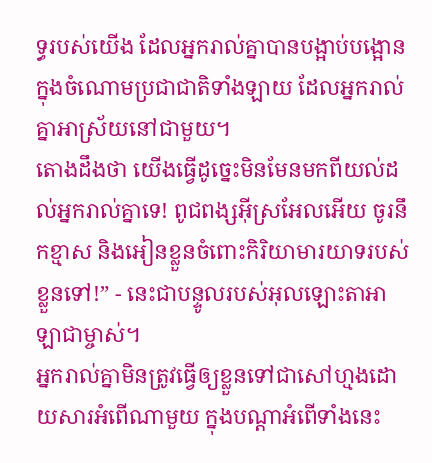ទ្ធរបស់យើង ដែលអ្នករាល់គ្នាបានបង្អាប់បង្អោន ក្នុងចំណោមប្រជាជាតិទាំងឡាយ ដែលអ្នករាល់គ្នាអាស្រ័យនៅជាមួយ។
តោងដឹងថា យើងធ្វើដូច្នេះមិនមែនមកពីយល់ដល់អ្នករាល់គ្នាទេ! ពូជពង្សអ៊ីស្រអែលអើយ ចូរនឹកខ្មាស និងអៀនខ្លួនចំពោះកិរិយាមារយាទរបស់ខ្លួនទៅ!” - នេះជាបន្ទូលរបស់អុលឡោះតាអាឡាជាម្ចាស់។
អ្នករាល់គ្នាមិនត្រូវធ្វើឲ្យខ្លួនទៅជាសៅហ្មងដោយសារអំពើណាមួយ ក្នុងបណ្តាអំពើទាំងនេះ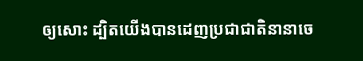ឲ្យសោះ ដ្បិតយើងបានដេញប្រជាជាតិនានាចេ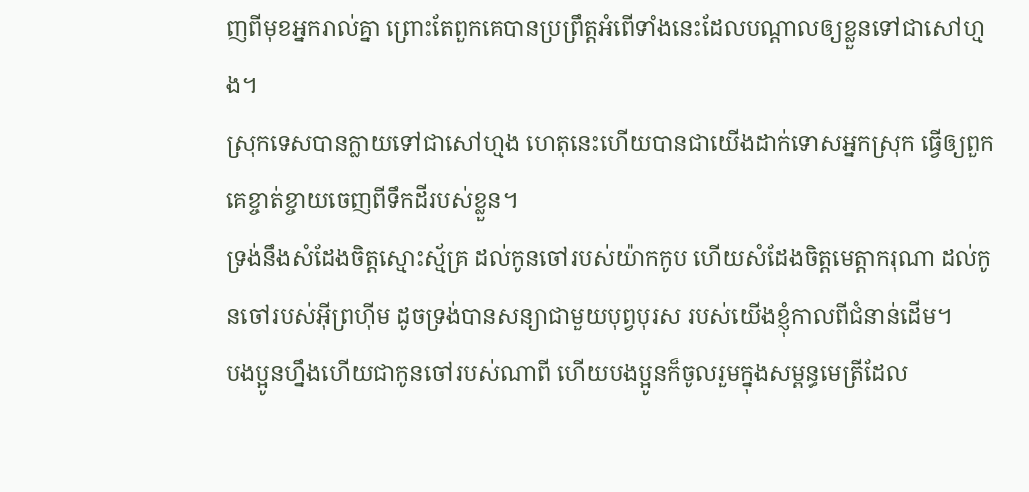ញពីមុខអ្នករាល់គ្នា ព្រោះតែពួកគេបានប្រព្រឹត្តអំពើទាំងនេះដែលបណ្តាលឲ្យខ្លួនទៅជាសៅហ្មង។
ស្រុកទេសបានក្លាយទៅជាសៅហ្មង ហេតុនេះហើយបានជាយើងដាក់ទោសអ្នកស្រុក ធ្វើឲ្យពួកគេខ្ចាត់ខ្ចាយចេញពីទឹកដីរបស់ខ្លួន។
ទ្រង់នឹងសំដែងចិត្តស្មោះស្ម័គ្រ ដល់កូនចៅរបស់យ៉ាកកូប ហើយសំដែងចិត្តមេត្តាករុណា ដល់កូនចៅរបស់អ៊ីព្រហ៊ីម ដូចទ្រង់បានសន្យាជាមួយបុព្វបុរស របស់យើងខ្ញុំកាលពីជំនាន់ដើម។
បងប្អូនហ្នឹងហើយជាកូនចៅរបស់ណាពី ហើយបងប្អូនក៏ចូលរួមក្នុងសម្ពន្ធមេត្រីដែល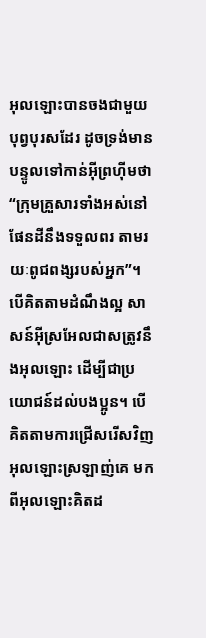អុលឡោះបានចងជាមួយបុព្វបុរសដែរ ដូចទ្រង់មានបន្ទូលទៅកាន់អ៊ីព្រហ៊ីមថា “ក្រុមគ្រួសារទាំងអស់នៅផែនដីនឹងទទួលពរ តាមរយៈពូជពង្សរបស់អ្នក”។
បើគិតតាមដំណឹងល្អ សាសន៍អ៊ីស្រអែលជាសត្រូវនឹងអុលឡោះ ដើម្បីជាប្រយោជន៍ដល់បងប្អូន។ បើគិតតាមការជ្រើសរើសវិញ អុលឡោះស្រឡាញ់គេ មកពីអុលឡោះគិតដ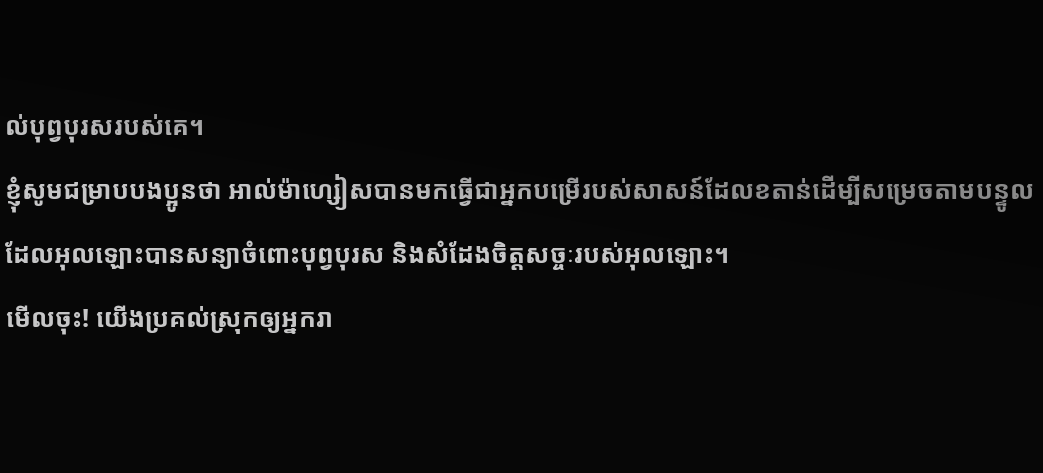ល់បុព្វបុរសរបស់គេ។
ខ្ញុំសូមជម្រាបបងប្អូនថា អាល់ម៉ាហ្សៀសបានមកធ្វើជាអ្នកបម្រើរបស់សាសន៍ដែលខតាន់ដើម្បីសម្រេចតាមបន្ទូល ដែលអុលឡោះបានសន្យាចំពោះបុព្វបុរស និងសំដែងចិត្តសច្ចៈរបស់អុលឡោះ។
មើលចុះ! យើងប្រគល់ស្រុកឲ្យអ្នករា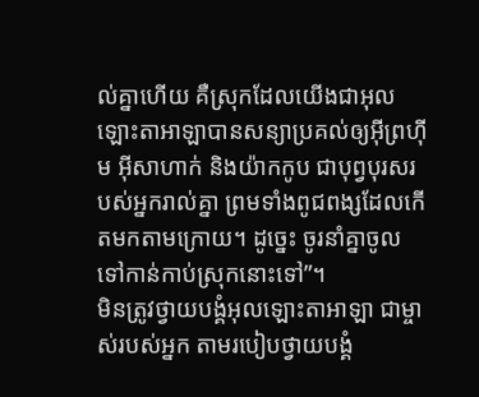ល់គ្នាហើយ គឺស្រុកដែលយើងជាអុលឡោះតាអាឡាបានសន្យាប្រគល់ឲ្យអ៊ីព្រហ៊ីម អ៊ីសាហាក់ និងយ៉ាកកូប ជាបុព្វបុរសរបស់អ្នករាល់គ្នា ព្រមទាំងពូជពង្សដែលកើតមកតាមក្រោយ។ ដូច្នេះ ចូរនាំគ្នាចូលទៅកាន់កាប់ស្រុកនោះទៅ”។
មិនត្រូវថ្វាយបង្គំអុលឡោះតាអាឡា ជាម្ចាស់របស់អ្នក តាមរបៀបថ្វាយបង្គំ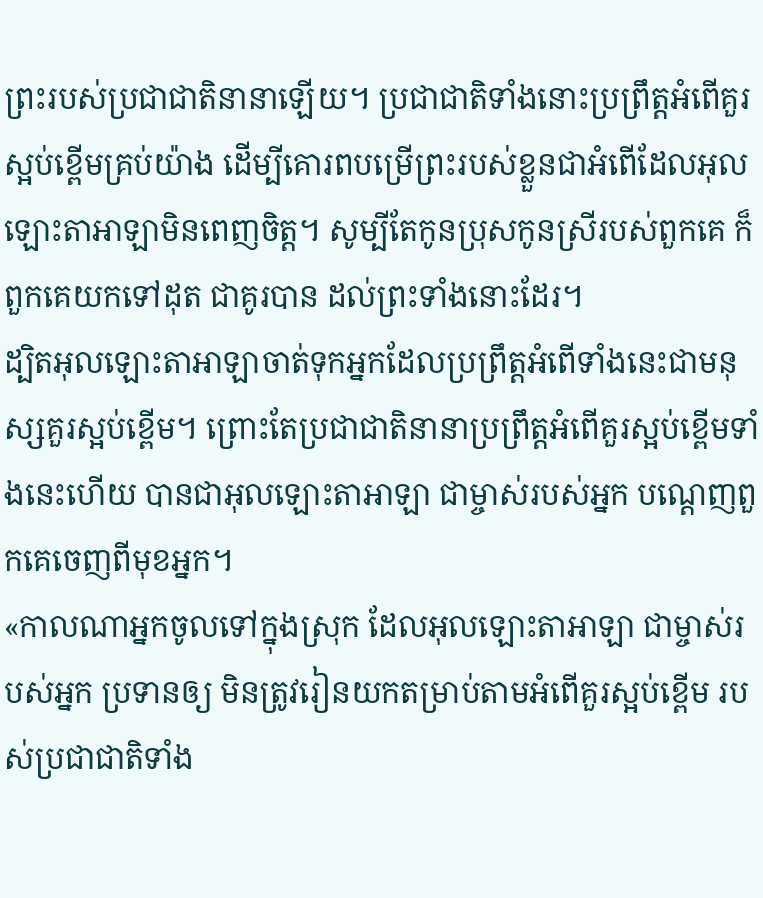ព្រះរបស់ប្រជាជាតិនានាឡើយ។ ប្រជាជាតិទាំងនោះប្រព្រឹត្តអំពើគួរស្អប់ខ្ពើមគ្រប់យ៉ាង ដើម្បីគោរពបម្រើព្រះរបស់ខ្លួនជាអំពើដែលអុលឡោះតាអាឡាមិនពេញចិត្ត។ សូម្បីតែកូនប្រុសកូនស្រីរបស់ពួកគេ ក៏ពួកគេយកទៅដុត ជាគូរបាន ដល់ព្រះទាំងនោះដែរ។
ដ្បិតអុលឡោះតាអាឡាចាត់ទុកអ្នកដែលប្រព្រឹត្តអំពើទាំងនេះជាមនុស្សគួរស្អប់ខ្ពើម។ ព្រោះតែប្រជាជាតិនានាប្រព្រឹត្តអំពើគួរស្អប់ខ្ពើមទាំងនេះហើយ បានជាអុលឡោះតាអាឡា ជាម្ចាស់របស់អ្នក បណ្តេញពួកគេចេញពីមុខអ្នក។
«កាលណាអ្នកចូលទៅក្នុងស្រុក ដែលអុលឡោះតាអាឡា ជាម្ចាស់របស់អ្នក ប្រទានឲ្យ មិនត្រូវរៀនយកតម្រាប់តាមអំពើគួរស្អប់ខ្ពើម របស់ប្រជាជាតិទាំង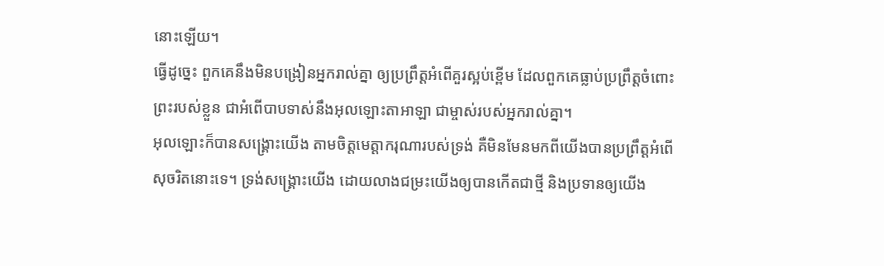នោះឡើយ។
ធ្វើដូច្នេះ ពួកគេនឹងមិនបង្រៀនអ្នករាល់គ្នា ឲ្យប្រព្រឹត្តអំពើគួរស្អប់ខ្ពើម ដែលពួកគេធ្លាប់ប្រព្រឹត្តចំពោះព្រះរបស់ខ្លួន ជាអំពើបាបទាស់នឹងអុលឡោះតាអាឡា ជាម្ចាស់របស់អ្នករាល់គ្នា។
អុលឡោះក៏បានសង្គ្រោះយើង តាមចិត្តមេត្ដាករុណារបស់ទ្រង់ គឺមិនមែនមកពីយើងបានប្រព្រឹត្ដអំពើសុចរិតនោះទេ។ ទ្រង់សង្គ្រោះយើង ដោយលាងជម្រះយើងឲ្យបានកើតជាថ្មី និងប្រទានឲ្យយើង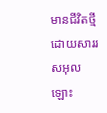មានជីវិតថ្មី ដោយសាររសអុលឡោះ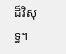ដ៏វិសុទ្ធ។